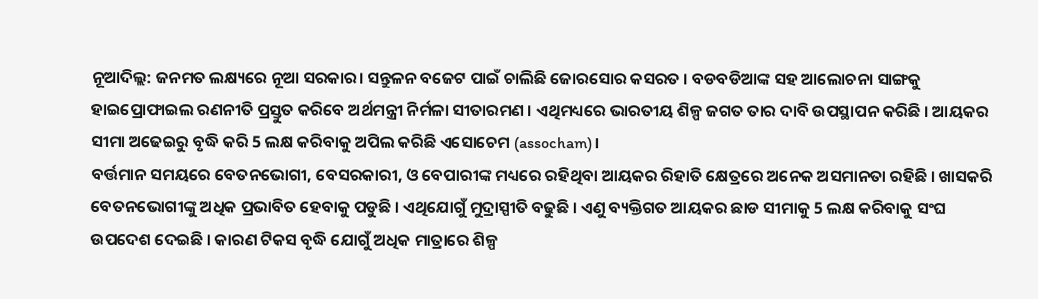ନୂଆଦିଲ୍ଲ: ଜନମତ ଲକ୍ଷ୍ୟରେ ନୂଆ ସରକାର। ସନ୍ତୁଳନ ବଜେଟ ପାଇଁ ଚାଲିଛି ଜୋରସୋର କସରତ । ବଡବଡିଆଙ୍କ ସହ ଆଲୋଚନା ସାଙ୍ଗକୁ ହାଇପ୍ରୋଫାଇଲ ରଣନୀତି ପ୍ରସ୍ତୁତ କରିବେ ଅର୍ଥମନ୍ତ୍ରୀ ନିର୍ମଳା ସୀତାରମଣ । ଏଥିମଧ୍ୟରେ ଭାରତୀୟ ଶିଳ୍ପ ଜଗତ ତାର ଦାବି ଉପସ୍ଥାପନ କରିଛି । ଆୟକର ସୀମା ଅଢେଇରୁ ବୃଦ୍ଧି କରି 5 ଲକ୍ଷ କରିବାକୁ ଅପିଲ କରିଛି ଏସୋଚେମ (assocham)।
ବର୍ତ୍ତମାନ ସମୟରେ ବେତନଭୋଗୀ, ବେସରକାରୀ, ଓ ବେପାରୀଙ୍କ ମଧ୍ୟରେ ରହିଥିବା ଆୟକର ରିହାତି କ୍ଷେତ୍ରରେ ଅନେକ ଅସମାନତା ରହିଛି । ଖାସକରି ବେତନଭୋଗୀଙ୍କୁ ଅଧିକ ପ୍ରଭାବିତ ହେବାକୁ ପଡୁଛି । ଏଥିଯୋଗୁଁ ମୁଦ୍ରାସ୍ପୀତି ବଢୁଛି । ଏଣୁ ବ୍ୟକ୍ତିଗତ ଆୟକର ଛାଡ ସୀମାକୁ 5 ଲକ୍ଷ କରିବାକୁ ସଂଘ ଉପଦେଶ ଦେଇଛି । କାରଣ ଟିକସ ବୃଦ୍ଧି ଯୋଗୁଁ ଅଧିକ ମାତ୍ରାରେ ଶିଳ୍ପ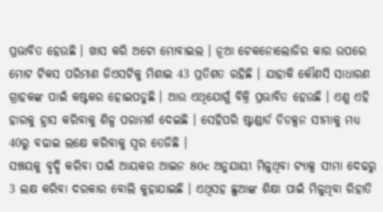ପ୍ରଭାବିତ ହେଉଛି । ଖାସ କରି ଅଟୋ ମୋବାଇଲ । ନୂଆ ଟେକନୋଲୋଜିର କାର ଉପରେ ମୋଟ ଟିକସ ପରିମାଣ ଜିଏସଟିକୁ ମିଶାଇ 43 ପ୍ରତିଶତ ରହିଛି । ଯାହାକି କୌଣସି ସାଧାରଣ ଗ୍ରାହକଙ୍କ ପାଇଁ କଷ୍ଟକର ହୋଇପଡୁଛି । ଆଉ ଏଥିଯୋଗୁଁ ବିକ୍ରି ପ୍ରଭାବିତ ହେଉଛି । ଏଣୁ ଏହି ହାରକୁ ହ୍ରାସ କରିବାକୁ ଶିଳ୍ପ ପରାମର୍ଶ ଦେଇଛି । ସେହିପରି ଷ୍ଟାଣ୍ଡାର୍ଡ ଡିଡକ୍ସନ ସୀମାକୁ ମଧ୍ୟ 40ରୁ ବଢାଇ ଲକ୍ଷେ କରିବାକୁ ସ୍ବର ତେଜିଛି ।
ସଞ୍ଚୟକୁ ବୃଦ୍ଧି କରିବା ପାଇଁ ଆୟକର ଆଇନ 80c ଅନୁଯାୟୀ ମିଳୁଥିବା ଟ୍ୟାକ୍ସ ସୀମା ଦେଢରୁ 3 ଲକ୍ଷ କରିବା ଦରକାର ବୋଲି କୁହାଯାଇଛି । ଏଥିସହ ଛୁଆଙ୍କ ଶିକ୍ଷା ପାଇଁ ମିଳୁଥିବା ରିହାତି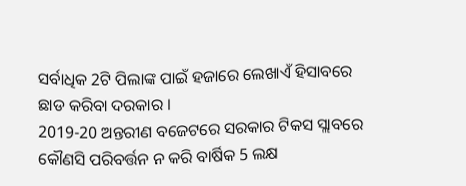ସର୍ବାଧିକ 2ଟି ପିଲାଙ୍କ ପାଇଁ ହଜାରେ ଲେଖାଏଁ ହିସାବରେ ଛାଡ କରିବା ଦରକାର ।
2019-20 ଅନ୍ତରୀଣ ବଜେଟରେ ସରକାର ଟିକସ ସ୍ଲାବରେ କୌଣସି ପରିବର୍ତ୍ତନ ନ କରି ବାର୍ଷିକ 5 ଲକ୍ଷ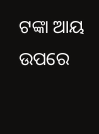ଟଙ୍କା ଆୟ ଉପରେ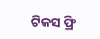ଟିକସ ଫ୍ରି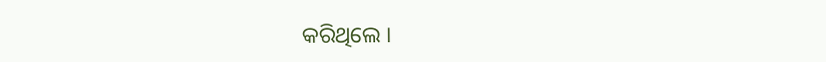କରିଥିଲେ ।